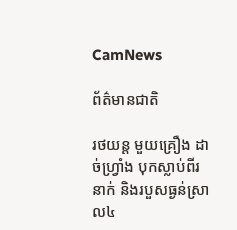CamNews

ព័ត៌មានជាតិ

រថយន្ត មួយគ្រឿង ដាច់ហ្វ្រាំង បុកស្លាប់ពីរនាក់ និងរបួសធ្ងន់ស្រាល៤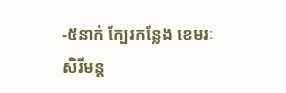-៥នាក់ ក្បែរកន្លែង ខេមរៈ សិរីមន្ត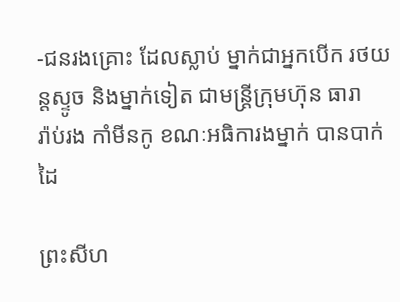-ជនរងគ្រោះ ដែលស្លាប់ ម្នាក់ជាអ្នកបើក រថយន្តស្ទូច និងម្នាក់ទៀត ជាមន្រ្តីក្រុមហ៊ុន ធារា
រ៉ាប់រង កាំមីនកូ ខណៈអធិការងម្នាក់ បានបាក់ដៃ

ព្រះសីហ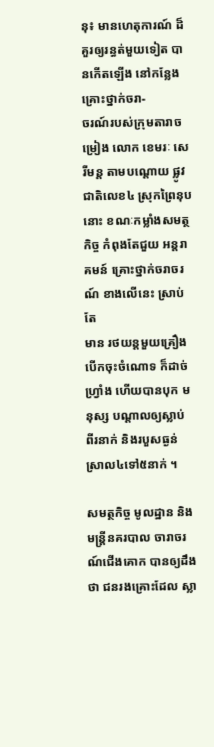នុ៖ មានហេតុការណ៍ ដ៏គួរឲ្យរន្ធត់មួយទៀត បានកើតឡើង នៅកន្លែងគ្រោះថ្នាក់ចរា-
ចរណ៍របស់ក្រុមតារាចម្រៀង លោក ខេមរៈ សេរីមន្ត តាមបណ្តោយ ផ្លូវជាតិលេខ៤ ស្រុកព្រៃនុប
នោះ ខណៈកម្លាំងសមត្ថកិច្ច កំពុងតែជួយ អន្តរាគមន៍ គ្រោះថ្នាក់ចរាចរណ៍ ខាងលើនេះ ស្រាប់តែ
មាន រថយន្តមួយគ្រឿង បើកចុះចំណោទ ក៏ដាច់ហ្វ្រាំង ហើយបានបុក មនុស្ស បណ្តាលឲ្យស្លាប់
ពីរនាក់ និងរបួសធ្ងន់ស្រាល៤ទៅ៥នាក់ ។

សមត្ថកិច្ច មូលដ្ឋាន និងមន្រ្តីនគរបាល ចារាចរណ៍ជើងគោក បានឲ្យដឹងថា ជនរងគ្រោះដែល ស្លា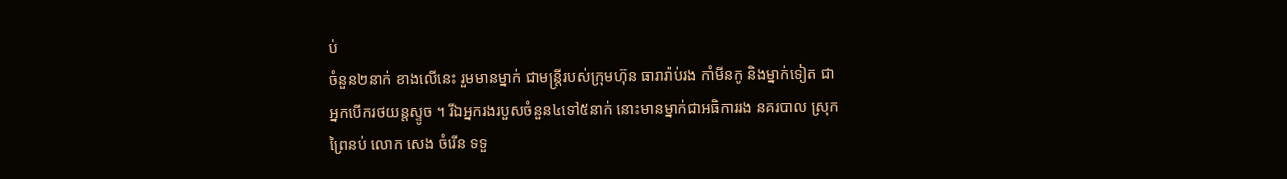ប់
ចំនួន២នាក់ ខាងលើនេះ រួមមានម្នាក់ ជាមន្រ្តីរបស់ក្រុមហ៊ុន ធារារ៉ាប់រង កាំមីនកូ និងម្នាក់ទៀត ជា
អ្នកបើករថយន្តស្ទូច ។ រីឯអ្នករងរបួសចំនួន៤ទៅ៥នាក់ នោះមានម្នាក់ជាអធិការរង នគរបាល ស្រុក
ព្រៃនប់ លោក សេង ចំរើន ទទួ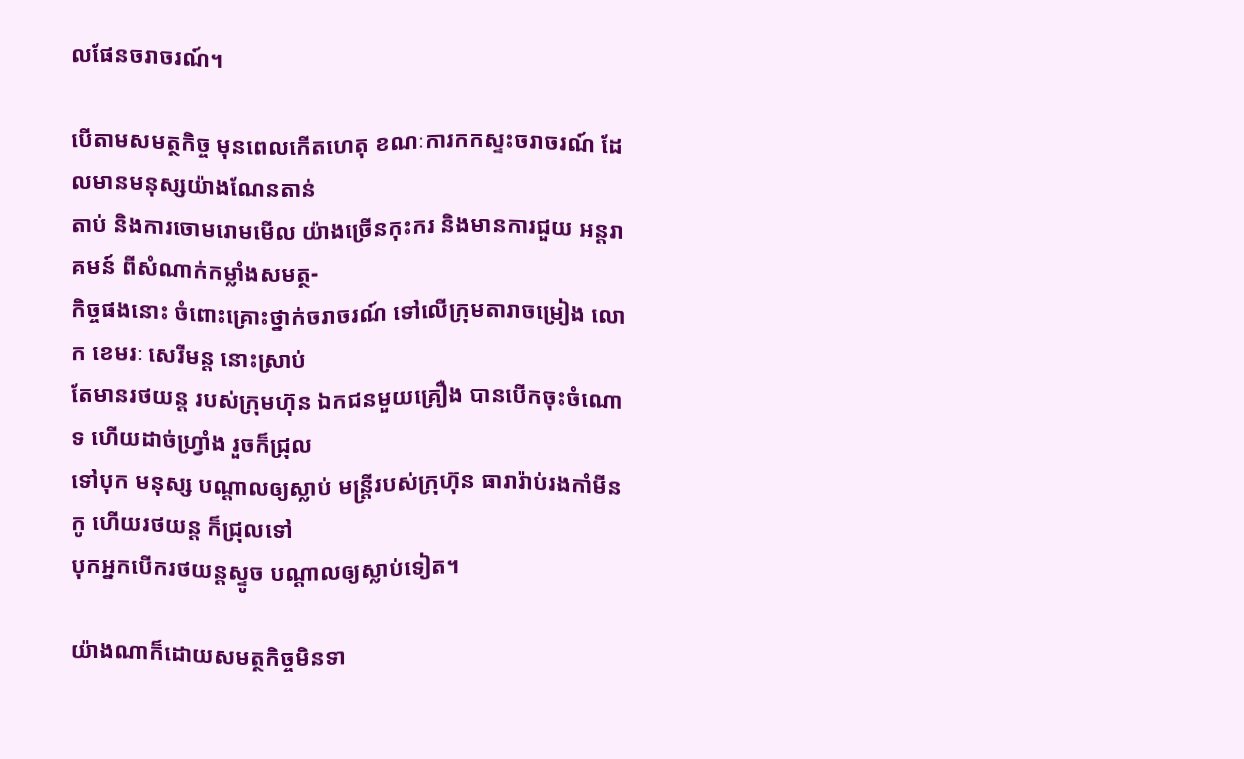លផែនចរាចរណ៍។

បើតាមសមត្ថកិច្ច មុនពេលកើតហេតុ ខណៈការកកស្ទះចរាចរណ៍ ដែលមានមនុស្សយ៉ាងណែនតាន់
តាប់ និងការចោមរោមមើល យ៉ាងច្រើនកុះករ និងមានការជួយ អន្តរាគមន៍ ពីសំណាក់កម្លាំងសមត្ថ-
កិច្ចផងនោះ ចំពោះគ្រោះថ្នាក់ចរាចរណ៍ ទៅលើក្រុមតារាចម្រៀង លោក ខេមរៈ សេរីមន្ត នោះស្រាប់
តែមានរថយន្ត របស់ក្រុមហ៊ុន ឯកជនមួយគ្រឿង បានបើកចុះចំណោទ ហើយដាច់ហ្វ្រាំង រួចក៏ជ្រុល
ទៅបុក មនុស្ស បណ្តាលឲ្យស្លាប់ មន្រ្តីរបស់ក្រុហ៊ុន ធារារ៉ាប់រងកាំមីនកូ ហើយរថយន្ត ក៏ជ្រុលទៅ
បុកអ្នកបើករថយន្តស្ទូច បណ្តាលឲ្យស្លាប់ទៀត។

យ៉ាងណាក៏ដោយសមត្ថកិច្ចមិនទា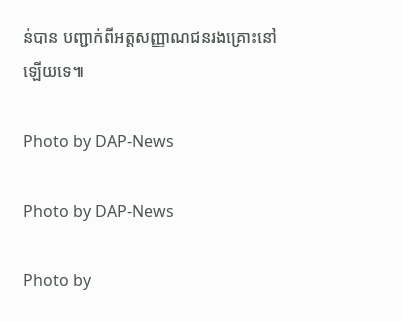ន់បាន បញ្ជាក់ពីអត្តសញ្ញាណជនរងគ្រោះនៅឡើយទេ៕

Photo by DAP-News

Photo by DAP-News

Photo by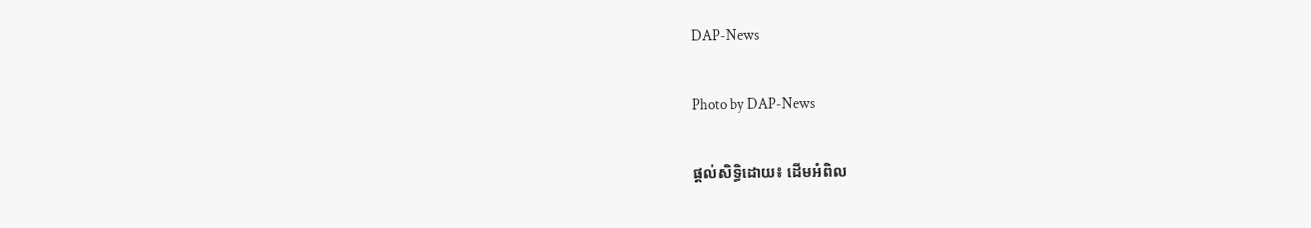DAP-News

Photo by DAP-News

ផ្តល់សិទ្ធិដោយ៖ ដើមអំពិល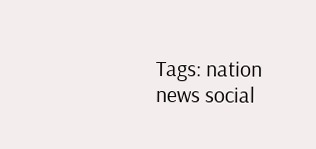Tags: nation news social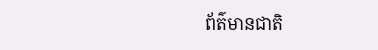ព័ត៌មានជាតិ